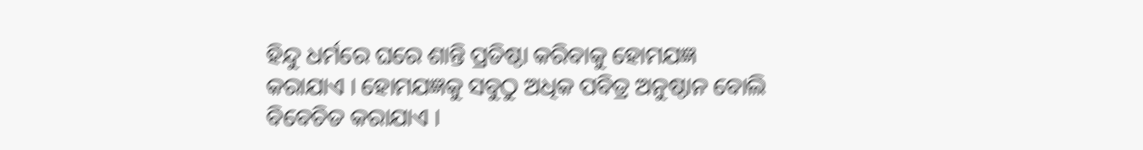ହିନ୍ଦୁ ଧର୍ମରେ ଘରେ ଶାନ୍ତି ପ୍ରତିଷ୍ଠା କରିବାକୁ ହୋମଯଜ୍ଞ କରାଯାଏ । ହୋମଯଜ୍ଞକୁ ସବୁଠୁ ଅଧିକ ପବିତ୍ର ଅନୁଷ୍ଠାନ ବୋଲି ବିବେଚିତ କରାଯାଏ ।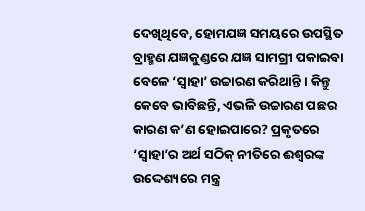ଦେଖିଥିବେ, ହୋମଯଜ୍ଞ ସମୟରେ ଉପସ୍ଥିତ ବ୍ରାହ୍ମଣ ଯଜ୍ଞକୁଣ୍ଡରେ ଯଜ୍ଞ ସାମଗ୍ରୀ ପକାଇବା ବେଳେ ‘ସ୍ୱାହା’ ଉଚ୍ଚାରଣ କରିଥାନ୍ତି । କିନ୍ତୁ କେବେ ଭାବିଛନ୍ତି, ଏଭଳି ଉଚ୍ଚାରଣ ପଛର କାରଣ କ’ଣ ହୋଇପାରେ? ପ୍ରକୃତରେ ‘ସ୍ୱାହା’ର ଅର୍ଥ ସଠିକ୍ ନୀତିରେ ଈଶ୍ୱରଙ୍କ ଉଦ୍ଦେଶ୍ୟରେ ମନ୍ତ୍ର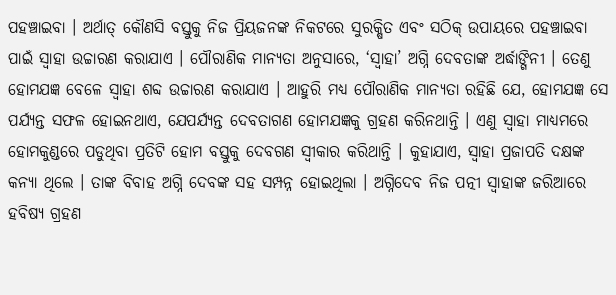ପହଞ୍ଚାଇବା । ଅର୍ଥାତ୍ କୌଣସି ବସ୍ତୁକୁ ନିଜ ପ୍ରିୟଜନଙ୍କ ନିକଟରେ ସୁରକ୍ଷିତ ଏବଂ ସଠିକ୍ ଉପାୟରେ ପହଞ୍ଚାଇବା ପାଇଁ ସ୍ୱାହା ଉଚ୍ଚାରଣ କରାଯାଏ । ପୌରାଣିକ ମାନ୍ୟତା ଅନୁସାରେ, ‘ସ୍ୱାହା’ ଅଗ୍ନି ଦେବତାଙ୍କ ଅର୍ଦ୍ଧାଙ୍ଗିନୀ । ତେଣୁ ହୋମଯଜ୍ଞ ବେଳେ ସ୍ୱାହା ଶବ୍ଦ ଉଚ୍ଚାରଣ କରାଯାଏ । ଆହୁରି ମଧ୍ୟ ପୌରାଣିକ ମାନ୍ୟତା ରହିଛି ଯେ, ହୋମଯଜ୍ଞ ସେ ପର୍ଯ୍ୟନ୍ତ ସଫଳ ହୋଇନଥାଏ, ଯେପର୍ଯ୍ୟନ୍ତ ଦେବତାଗଣ ହୋମଯଜ୍ଞକୁ ଗ୍ରହଣ କରିନଥାନ୍ତି । ଏଣୁ ସ୍ୱାହା ମାଧ୍ୟମରେ ହୋମକୁଣ୍ଡରେ ପଡୁଥିବା ପ୍ରତିଟି ହୋମ ବସ୍ତୁକୁ ଦେବଗଣ ସ୍ୱୀକାର କରିଥାନ୍ତି । କୁହାଯାଏ, ସ୍ୱାହା ପ୍ରଜାପତି ଦକ୍ଷଙ୍କ କନ୍ୟା ଥିଲେ । ତାଙ୍କ ବିବାହ ଅଗ୍ନି ଦେବଙ୍କ ସହ ସମ୍ପନ୍ନ ହୋଇଥିଲା । ଅଗ୍ନିଦେବ ନିଜ ପତ୍ନୀ ସ୍ୱାହାଙ୍କ ଜରିଆରେ ହବିଷ୍ୟ ଗ୍ରହଣ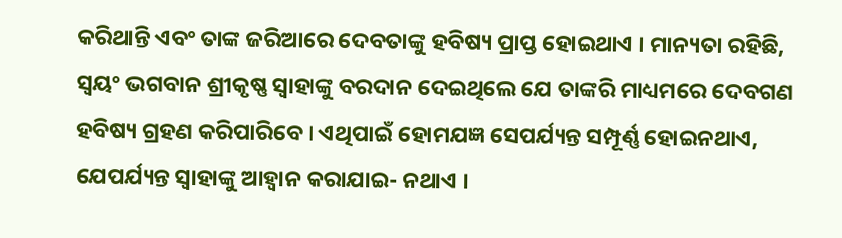କରିଥାନ୍ତି ଏବଂ ତାଙ୍କ ଜରିଆରେ ଦେବତାଙ୍କୁ ହବିଷ୍ୟ ପ୍ରାପ୍ତ ହୋଇଥାଏ । ମାନ୍ୟତା ରହିଛି, ସ୍ୱୟଂ ଭଗବାନ ଶ୍ରୀକୃଷ୍ଣ ସ୍ୱାହାଙ୍କୁ ବରଦାନ ଦେଇଥିଲେ ଯେ ତାଙ୍କରି ମାଧ୍ୟମରେ ଦେବଗଣ ହବିଷ୍ୟ ଗ୍ରହଣ କରିପାରିବେ । ଏଥିପାଇଁ ହୋମଯଜ୍ଞ ସେପର୍ଯ୍ୟନ୍ତ ସମ୍ପୂର୍ଣ୍ଣ ହୋଇନଥାଏ, ଯେପର୍ଯ୍ୟନ୍ତ ସ୍ୱାହାଙ୍କୁ ଆହ୍ୱାନ କରାଯାଇ- ନଥାଏ ।